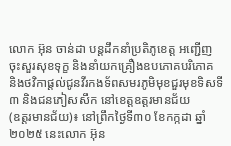លោក អ៊ុន ចាន់ដា បន្តដឹកនាំប្រតិភូខេត្ត អញ្ជើញចុះសួរសុខទុក្ខ និងនាំយកគ្រឿងឧបភោគបរិភោគ និងថវិកាផ្តល់ជូនវីរកងទ័ពសមរភូមិមុខជួរមុខទិសទី៣ និងជនភៀសសឹក នៅខេត្តឧត្តរមានជ័យ
(ឧត្តរមានជ័យ)៖ នៅព្រឹកថ្ងៃទី៣០ ខែកក្កដា ឆ្នាំ២០២៥ នេះលោក អ៊ុន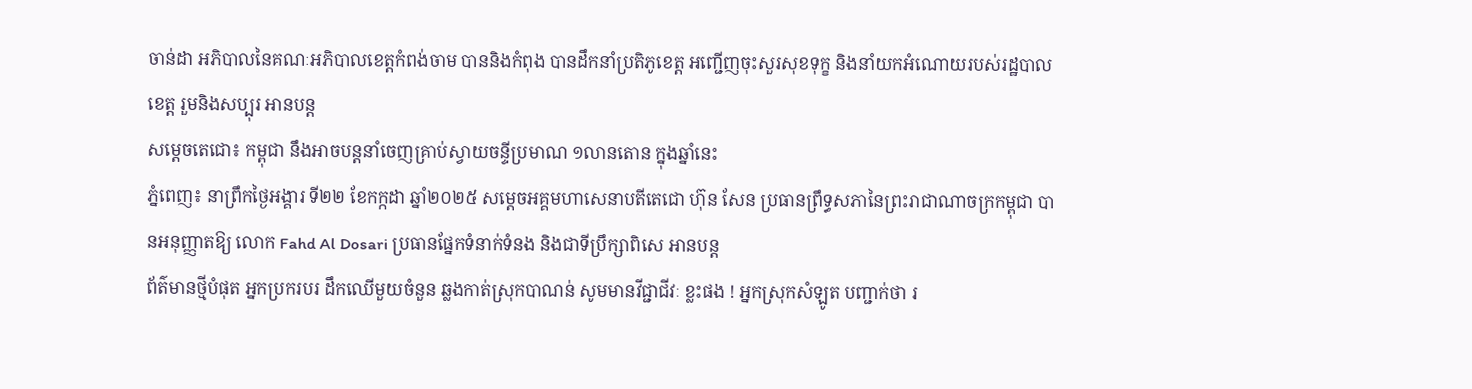ចាន់ដា អភិបាលនៃគណៈអភិបាលខេត្តកំពង់ចាម បាននិងកំពុង បានដឹកនាំប្រតិភូខេត្ត អញ្ជើញចុះសួរសុខទុក្ខ និងនាំយកអំណោយរបស់រដ្ឋបាលខេត្ត រួមនិងសប្បុរ អានបន្ត
សម្ដេចតេជោ៖ កម្ពុជា នឹងអាចបន្តនាំចេញគ្រាប់ស្វាយចន្ទីប្រមាណ ១លានតោន ក្នុងឆ្នាំនេះ
ភ្នំពេញ៖ នាព្រឹកថ្ងៃអង្គារ ទី២២ ខែកក្កដា ឆ្នាំ២០២៥ សម្ដេចអគ្គមហាសេនាបតីតេជោ ហ៊ុន សែន ប្រធានព្រឹទ្ធសភានៃព្រះរាជាណាចក្រកម្ពុជា បានអនុញ្ញាតឱ្យ លោក Fahd Al Dosari ប្រធានផ្នែកទំនាក់ទំនង និងជាទីប្រឹក្សាពិសេ អានបន្ត
ព័ត៌មានថ្មីបំផុត អ្នកប្រករបរ ដឹកឈើមួយចំនួន ឆ្លងកាត់ស្រុកបាណន់ សូមមានវីជ្ជាជីវៈ ខ្លះផង ! អ្នកស្រុកសំឡូត បញ្ជាក់ថា រ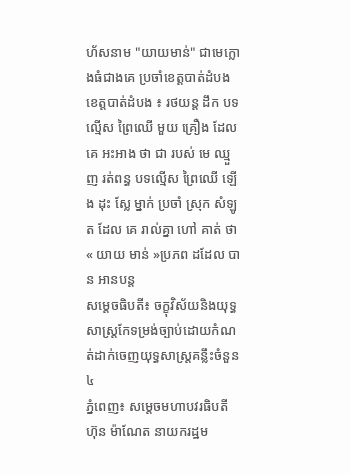ហ័សនាម "យាយមាន់" ជាមេក្លោងធំជាងគេ ប្រចាំខេត្តបាត់ដំបង
ខេត្តបាត់ដំបង ៖ រថយន្ត ដឹក បទល្មើស ព្រៃឈើ មួយ គ្រឿង ដែល គេ អះអាង ថា ជា របស់ មេ ឈ្មួញ រត់ពន្ធ បទល្មើស ព្រៃឈើ ឡើង ដុះ ស្លែ ម្នាក់ ប្រចាំ ស្រុក សំឡូត ដែល គេ រាល់គ្នា ហៅ គាត់ ថា « យាយ មាន់ »ប្រភព ដដែល បាន អានបន្ត
សម្ដេចធិបតី៖ ចក្ខុវិស័យនិងយុទ្ធសាស្ត្រកែទម្រង់ច្បាប់ដោយកំណត់ដាក់ចេញយុទ្ធសាស្ត្រគន្លឹះចំនួន៤
ភ្នំពេញ៖ សម្តេចមហាបវរធិបតី ហ៊ុន ម៉ាណែត នាយករដ្ឋម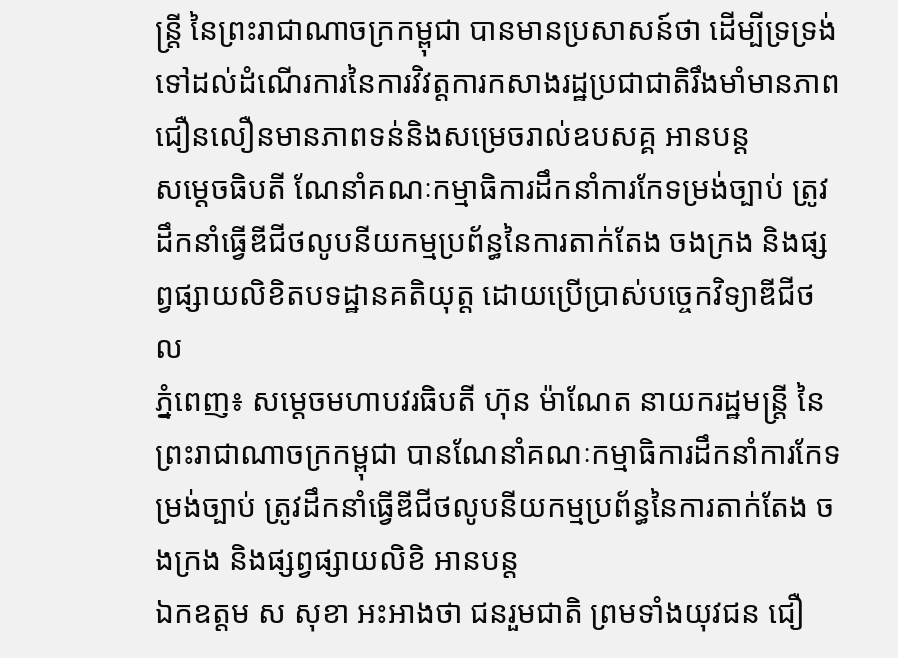ន្ត្រី នៃព្រះរាជាណាចក្រកម្ពុជា បានមានប្រសាសន៍ថា ដើម្បីទ្រទ្រង់ទៅដល់ដំណើរការនៃការវិវត្តការកសាងរដ្ឋប្រជាជាតិរឹងមាំមានភាពជឿនលឿនមានភាពទន់និងសម្រេចរាល់ឧបសគ្គ អានបន្ត
សម្ដេចធិបតី ណែនាំគណៈកម្មាធិការដឹកនាំការកែទម្រង់ច្បាប់ ត្រូវដឹកនាំធ្វើឌីជីថលូបនីយកម្មប្រព័ន្ធនៃការតាក់តែង ចងក្រង និងផ្សព្វផ្សាយលិខិតបទដ្ឋានគតិយុត្ត ដោយប្រើប្រាស់បច្ចេកវិទ្យាឌីជីថល
ភ្នំពេញ៖ សម្តេចមហាបវរធិបតី ហ៊ុន ម៉ាណែត នាយករដ្ឋមន្ត្រី នៃព្រះរាជាណាចក្រកម្ពុជា បានណែនាំគណៈកម្មាធិការដឹកនាំការកែទម្រង់ច្បាប់ ត្រូវដឹកនាំធ្វើឌីជីថលូបនីយកម្មប្រព័ន្ធនៃការតាក់តែង ចងក្រង និងផ្សព្វផ្សាយលិខិ អានបន្ត
ឯកឧត្តម ស សុខា អះអាងថា ជនរួមជាតិ ព្រមទាំងយុវជន ជឿ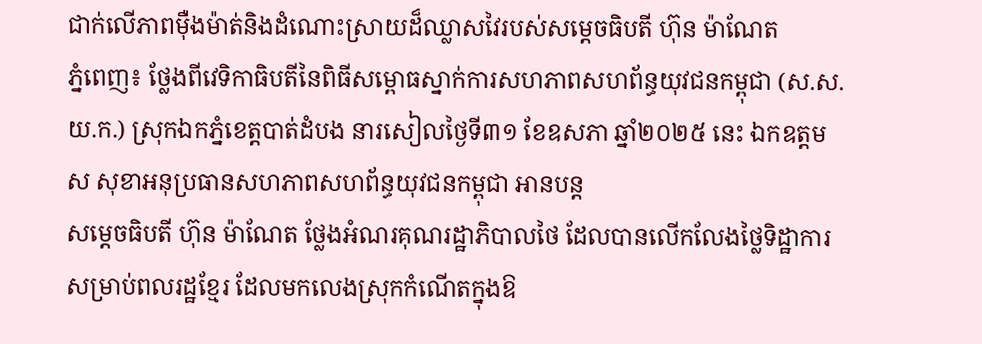ជាក់លើភាពម៉ឺងម៉ាត់និងដំណោះស្រាយដ៏ឈ្លាសវៃរបស់សម្ដេចធិបតី ហ៊ុន ម៉ាណែត
ភ្នំពេញ៖ ថ្លែងពីវេទិកាធិបតីនៃពិធីសម្ពោធស្នាក់ការសហភាពសហព័ន្ធយុវជនកម្ពុជា (ស.ស.យ.ក.) ស្រុកឯកភ្នំខេត្តបាត់ដំបង នារសៀលថ្ងៃទី៣១ ខែឧសភា ឆ្នាំ២០២៥ នេះ ឯកឧត្តម ស សុខាអនុប្រធានសហភាពសហព័ន្ធយុវជនកម្ពុជា អានបន្ត
សម្ដេចធិបតី ហ៊ុន ម៉ាណែត ថ្លែងអំណរគុណរដ្ឋាភិបាលថៃ ដែលបានលើកលែងថ្លៃទិដ្ឋាការសម្រាប់ពលរដ្ឋខ្មែរ ដែលមកលេងស្រុកកំណើតក្នុងឱ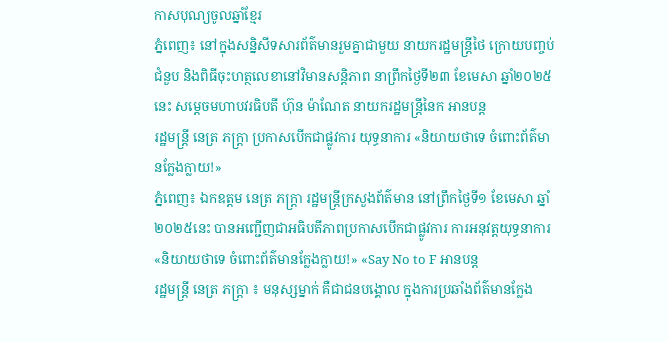កាសបុណ្យចូលឆ្នាំខ្មែរ
ភ្នំពេញ៖ នៅក្នុងសន្និសីទសារព័ត៌មានរួមគ្នាជាមួយ នាយករដ្ឋមន្រ្តីថៃ ក្រោយបញ្ចប់ជំនួប និងពិធីចុះហត្ថលេខានៅវិមានសន្តិភាព នាព្រឹកថ្ងៃទី២៣ ខែមេសា ឆ្នាំ២០២៥នេះ សម្ដេចមហាបវរធិបតី ហ៊ុន ម៉ាណែត នាយករដ្ឋមន្ត្រីនៃក អានបន្ត
រដ្ឋមន្ត្រី នេត្រ ភក្ត្រា ប្រកាសបើកជាផ្លូវការ យុទ្ធនាការ «និយាយថាទេ ចំពោះព័ត៌មានក្លែងក្លាយ!»
ភ្នំពេញ៖ ឯកឧត្តម នេត្រ ភក្ត្រា រដ្ឋមន្ត្រីក្រសួងព័ត៌មាន នៅព្រឹកថ្ងៃទី១ ខែមេសា ឆ្នាំ២០២៥នេះ បានអញ្ជើញជាអធិបតីភាពប្រកាសបើកជាផ្លូវការ ការអនុវត្តយុទ្ធនាការ «និយាយថាទេ ចំពោះព័ត៌មានក្លែងក្លាយ!» «Say No to F អានបន្ត
រដ្ឋមន្ត្រី នេត្រ ភក្ត្រា ៖ មនុស្សម្នាក់ គឺជាជនបង្គោល ក្នុងការប្រឆាំងព័ត៌មានក្លែង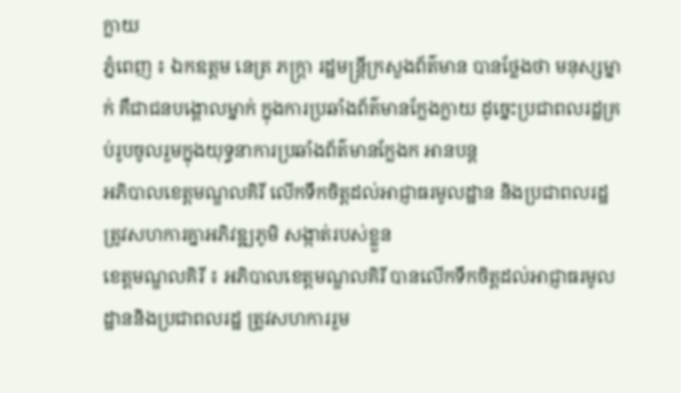ក្លាយ
ភ្នំពេញ ៖ ឯកឧត្តម នេត្រ ភក្ត្រា រដ្ឋមន្ត្រីក្រសួងព័ត៌មាន បានថ្លែងថា មនុស្សម្នាក់ គឺជាជនបង្គោលម្នាក់ ក្នុងការប្រឆាំងព័ត៌មានក្លែងក្លាយ ដូច្នេះប្រជាពលរដ្ឋគ្រប់រូបចូលរួមក្នុងយុទ្ធនាការប្រឆាំងព័ត៌មានក្លែងក អានបន្ត
អភិបាលខេត្តមណ្ឌលគិរី លើកទឹកចិត្តដល់អាជ្ញាធរមូលដ្ឋាន និងប្រជាពលរដ្ឋ ត្រូវសហការគ្នាអភិវឌ្ឍភូមិ សង្កាត់របស់ខ្លួន
ខេត្តមណ្ឌលគិរី ៖ អភិបាលខេត្តមណ្ឌលគិរី បានលើកទឹកចិត្តដល់អាជ្ញាធរមូលដ្ឋាននិងប្រជាពលរដ្ឋ ត្រូវសហការរួម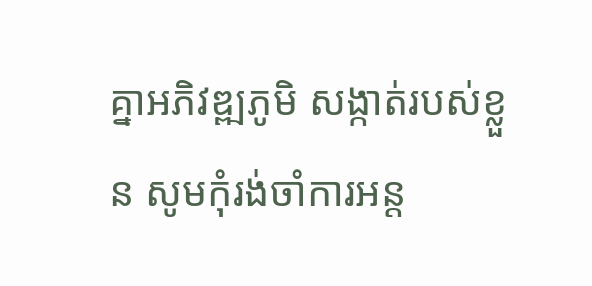គ្នាអភិវឌ្ឍភូមិ សង្កាត់របស់ខ្លួន សូមកុំរង់ចាំការអន្ត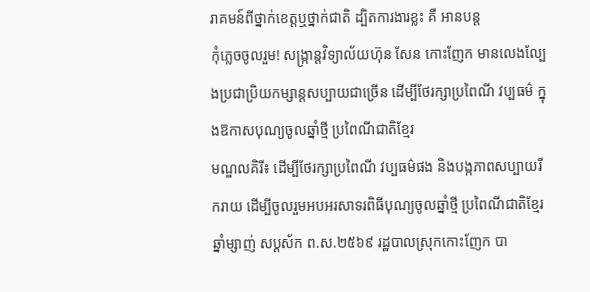រាគមន៍ពីថ្នាក់ខេត្តឬថ្នាក់ជាតិ ដ្បិតការងារខ្លះ គឺ អានបន្ត
កុំភ្លេចចូលរួម! សង្ក្រាន្តវិទ្យាល័យហ៊ុន សែន កោះញែក មានលេងល្បែងប្រជាប្រិយកម្សាន្តសប្បាយជាច្រើន ដើម្បីថែរក្សាប្រពៃណី វប្បធម៌ ក្នុងឱកាសបុណ្យចូលឆ្នាំថ្មី ប្រពៃណីជាតិខ្មែរ
មណ្ឌលគិរី៖ ដើម្បីថែរក្សាប្រពៃណី វប្បធម៌ផង និងបង្កភាពសប្បាយរីករាយ ដើម្បីចូលរួមអបអរសាទរពិធីបុណ្យចូលឆ្នាំថ្មី ប្រពៃណីជាតិខ្មែរ ឆ្នាំម្សាញ់ សប្ដស័ក ព.ស.២៥៦៩ រដ្ឋបាលស្រុកកោះញែក បា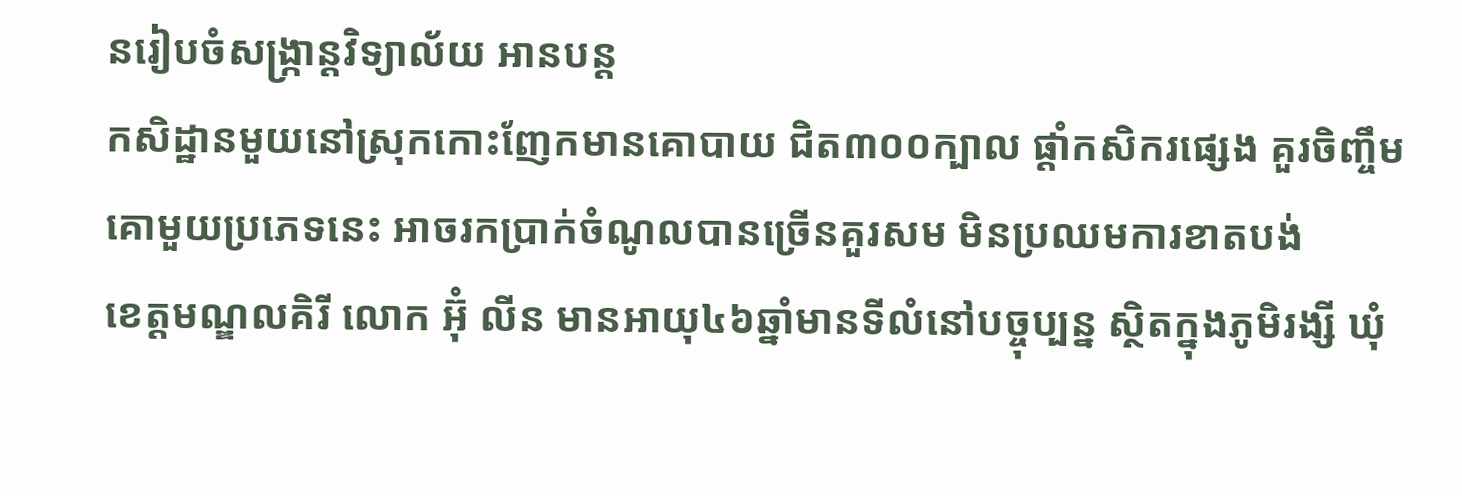នរៀបចំសង្ក្រាន្តវិទ្យាល័យ អានបន្ត
កសិដ្ឋានមួយនៅស្រុកកោះញែកមានគោបាយ ជិត៣០០ក្បាល ផ្ដាំកសិករផ្សេង គួរចិញ្ចឹមគោមួយប្រភេទនេះ អាចរកប្រាក់ចំណូលបានច្រើនគួរសម មិនប្រឈមការខាតបង់
ខេត្តមណ្ឌលគិរី លោក អ៊ុំ លីន មានអាយុ៤៦ឆ្នាំមានទីលំនៅបច្ចុប្បន្ន ស្ថិតក្នុងភូមិរង្សី ឃុំ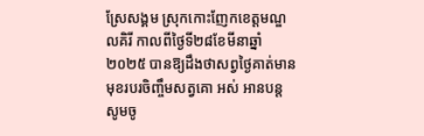ស្រែសង្គម ស្រុកកោះញែកខេត្តមណ្ឌលគិរី កាលពីថ្ងៃទី២៨ខែមីនាឆ្នាំ២០២៥ បានឱ្យដឹងថាសព្វថ្ងៃគាត់មានមុខរបរចិញ្ចឹមសត្វគោ អស់ អានបន្ត
សូមចូ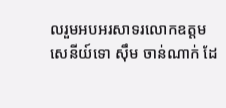លរួមអបអរសាទរលោកឧត្តមសេនីយ៍ទោ ស៊ឹម ចាន់ណាក់ ដែ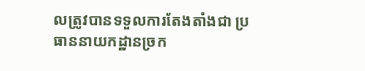លត្រូវបានទទួលការតែងតាំងជា ប្រធាននាយកដ្ឋានច្រក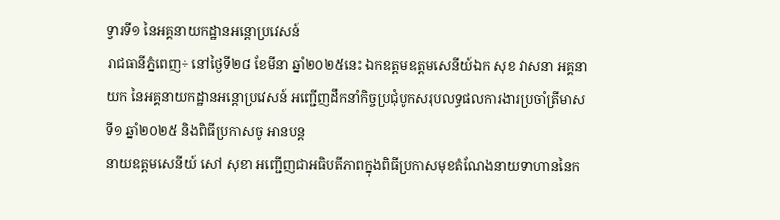ទ្វារទី១ នៃអគ្គនាយកដ្ឋានអន្តោប្រវេសន៍
រាជធានីភ្នំពេញ÷ នៅថ្ងៃទី២៨ ខែមីនា ឆ្នាំ២០២៥នេះ ឯកឧត្តមឧត្តមសេនីយ៍ឯក សុខ វាសនា អគ្គនាយក នៃអគ្គនាយកដ្ឋានអន្តោប្រវេសន៍ អញ្ជើញដឹកនាំកិច្ចប្រជុំបូកសរុបលទ្ធផលការងារប្រចាំត្រីមាសទី១ ឆ្នាំ២០២៥ និងពិធីប្រកាសចូ អានបន្ត
នាយឧត្តមសេនីយ៍ សៅ សុខា អញ្ជើញជាអធិបតីភាពក្នុងពិធីប្រកាសមុខតំណែងនាយទាហាននៃក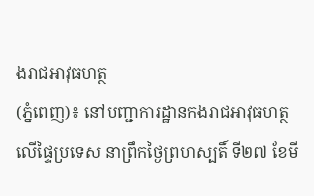ងរាជអាវុធហត្ថ
(ភ្នំពេញ)៖ នៅបញ្ជាការដ្ឋានកងរាជអាវុធហត្ថលើផ្ទៃប្រទេស នាព្រឹកថ្ងៃព្រហស្បតិ៍ ទី២៧ ខែមី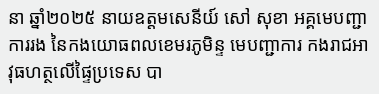នា ឆ្នាំ២០២៥ នាយឧត្តមសេនីយ៍ សៅ សុខា អគ្គមេបញ្ជាការរង នៃកងយោធពលខេមរភូមិន្ទ មេបញ្ជាការ កងរាជអាវុធហត្ថលើផ្ទៃប្រទេស បា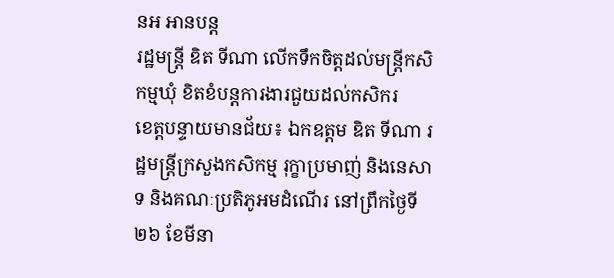នអ អានបន្ត
រដ្ឋមន្ត្រី ឌិត ទីណា លេីកទឹកចិត្តដល់មន្រ្តីកសិកម្មឃុំ ខិតខំបន្តការងារជួយដល់កសិករ
ខេត្តបន្ទាយមានជ័យ៖ ឯកឧត្តម ឌិត ទីណា រដ្ឋមន្ត្រីក្រសួងកសិកម្ម រុក្ខាប្រមាញ់ និងនេសាទ និងគណៈប្រតិភូអមដំណេីរ នៅព្រឹកថ្ងៃទី២៦ ខែមីនា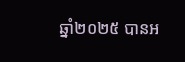ឆ្នាំ២០២៥ បានអ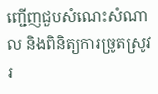ញ្ជើញជួបសំណេះសំណាល និងពិនិត្យការច្រូតស្រូវរ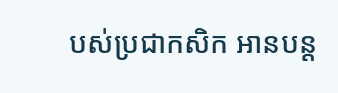បស់ប្រជាកសិក អានបន្ត